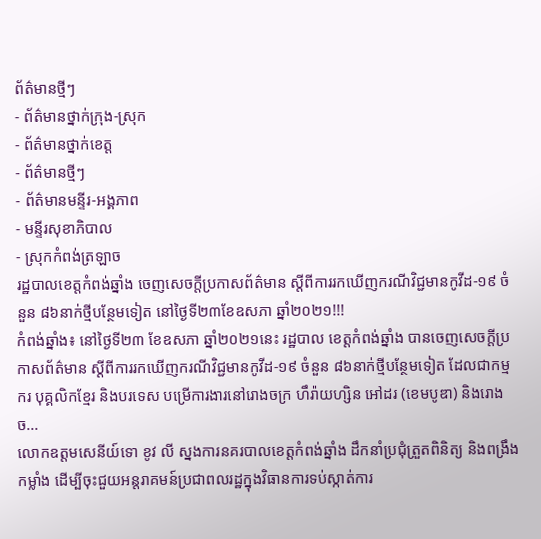ព័ត៌មានថ្មីៗ
- ព័ត៌មានថ្នាក់ក្រុង-ស្រុក
- ព័ត៌មានថ្នាក់ខេត្ត
- ព័ត៌មានថ្មីៗ
- ព័ត៌មានមន្ទីរ-អង្គភាព
- មន្ទីរសុខាភិបាល
- ស្រុកកំពង់ត្រឡាច
រដ្ឋបាលខេត្តកំពង់ឆ្នាំង ចេញសេចក្តីប្រកាសព័ត៌មាន ស្តីពីការរកឃើញករណីវិជ្ជមានកូវីដ-១៩ ចំនួន ៨៦នាក់ថ្មីបន្ថែមទៀត នៅថ្ងៃទី២៣ខែឧសភា ឆ្នាំ២០២១!!!
កំពង់ឆ្នាំង៖ នៅថ្ងៃទី២៣ ខែឧសភា ឆ្នាំ២០២១នេះ រដ្ឋបាល ខេត្តកំពង់ឆ្នាំង បានចេញសេចក្ដីប្រកាសព័ត៌មាន ស្ដីពីការរកឃើញករណីវិជ្ជមានកូវីដ-១៩ ចំនួន ៨៦នាក់ថ្មីបន្ថែមទៀត ដែលជាកម្មករ បុគ្គលិកខ្មែរ និងបរទេស បម្រើការងារនៅរោងចក្រ ហឹរ៉ាយហ្សិន អៅដរ (ខេមបូឌា) និងរោងច...
លោកឧត្តមសេនីយ៍ទោ ខូវ លី ស្នងការនគរបាលខេត្តកំពង់ឆ្នាំង ដឹកនាំប្រជុំត្រួតពិនិត្យ និងពង្រឹងកម្លាំង ដើម្បីចុះជួយអន្តរាគមន៍ប្រជាពលរដ្ឋក្នុងវិធានការទប់ស្កាត់ការ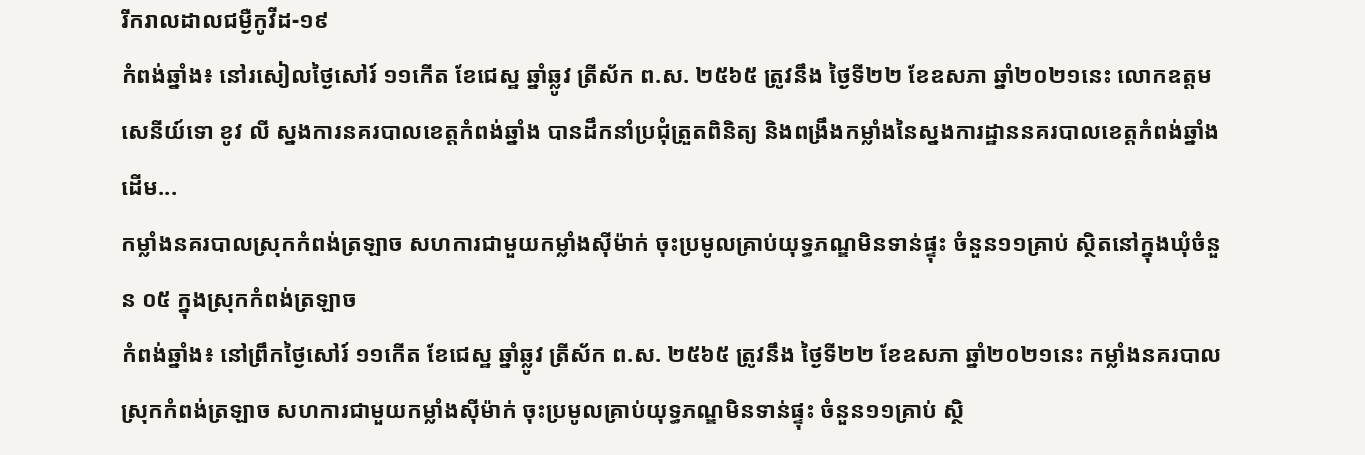រីករាលដាលជម្ងឺកូវីដ-១៩
កំពង់ឆ្នាំង៖ នៅរសៀលថ្ងៃសៅរ៍ ១១កើត ខែជេស្ឋ ឆ្នាំឆ្លូវ ត្រីស័ក ព.ស. ២៥៦៥ ត្រូវនឹង ថ្ងៃទី២២ ខែឧសភា ឆ្នាំ២០២១នេះ លោកឧត្តមសេនីយ៍ទោ ខូវ លី ស្នងការនគរបាលខេត្តកំពង់ឆ្នាំង បានដឹកនាំប្រជុំត្រួតពិនិត្យ និងពង្រឹងកម្លាំងនៃស្នងការដ្ឋាននគរបាលខេត្តកំពង់ឆ្នាំង ដើម...
កម្លាំងនគរបាលស្រុកកំពង់ត្រឡាច សហការជាមួយកម្លាំងស៊ីម៉ាក់ ចុះប្រមូលគ្រាប់យុទ្ធភណ្ឌមិនទាន់ផ្ទុះ ចំនួន១១គ្រាប់ ស្ថិតនៅក្នុងឃុំចំនួន ០៥ ក្នុងស្រុកកំពង់ត្រឡាច
កំពង់ឆ្នាំង៖ នៅព្រឹកថ្ងៃសៅរ៍ ១១កើត ខែជេស្ឋ ឆ្នាំឆ្លូវ ត្រីស័ក ព.ស. ២៥៦៥ ត្រូវនឹង ថ្ងៃទី២២ ខែឧសភា ឆ្នាំ២០២១នេះ កម្លាំងនគរបាលស្រុកកំពង់ត្រឡាច សហការជាមួយកម្លាំងស៊ីម៉ាក់ ចុះប្រមូលគ្រាប់យុទ្ធភណ្ឌមិនទាន់ផ្ទុះ ចំនួន១១គ្រាប់ ស្ថិ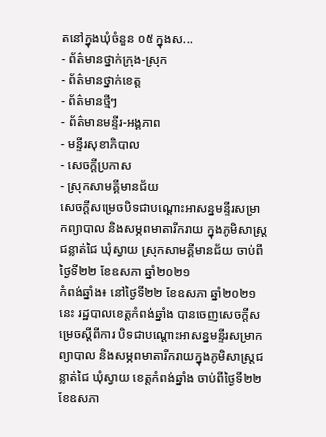តនៅក្នុងឃុំចំនួន ០៥ ក្នុងស...
- ព័ត៌មានថ្នាក់ក្រុង-ស្រុក
- ព័ត៌មានថ្នាក់ខេត្ត
- ព័ត៌មានថ្មីៗ
- ព័ត៌មានមន្ទីរ-អង្គភាព
- មន្ទីរសុខាភិបាល
- សេចក្ដីប្រកាស
- ស្រុកសាមគ្គីមានជ័យ
សេចក្ដីសម្រេចបិទជាបណ្ដោះអាសន្នមន្ទីរសម្រាកព្យាបាល និងសម្ភពមាតារីករាយ ក្នុងភូមិសាស្ត្រជន្លាត់ជៃ ឃុំស្វាយ ស្រុកសាមគ្គីមានជ័យ ចាប់ពីថ្ងៃទី២២ ខែឧសភា ឆ្នាំ២០២១
កំពង់ឆ្នាំង៖ នៅថ្ងៃទី២២ ខែឧសភា ឆ្នាំ២០២១នេះ រដ្ឋបាលខេត្តកំពង់ឆ្នាំង បានចេញសេចក្ដីសម្រេចស្ដីពីការ បិទជាបណ្ដោះអាសន្នមន្ទីរសម្រាកព្យាបាល និងសម្ភពមាតារីករាយក្នុងភូមិសាស្ត្រជន្លាត់ជៃ ឃុំស្វាយ ខេត្តកំពង់ឆ្នាំង ចាប់ពីថ្ងៃទី២២ ខែឧសភា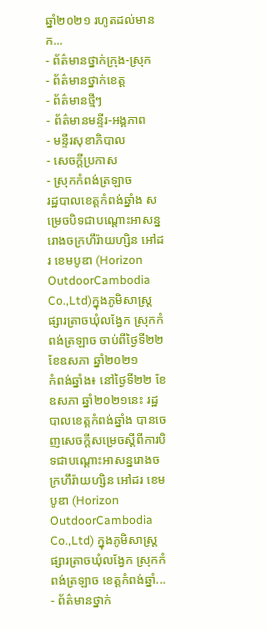ឆ្នាំ២០២១ រហូតដល់មានក...
- ព័ត៌មានថ្នាក់ក្រុង-ស្រុក
- ព័ត៌មានថ្នាក់ខេត្ត
- ព័ត៌មានថ្មីៗ
- ព័ត៌មានមន្ទីរ-អង្គភាព
- មន្ទីរសុខាភិបាល
- សេចក្ដីប្រកាស
- ស្រុកកំពង់ត្រឡាច
រដ្ឋបាលខេត្តកំពង់ឆ្នាំង សម្រេចបិទជាបណ្ដោះអាសន្នរោងចក្រហឹរ៉ាយហ្សិន អៅដរ ខេមបូឌា (Horizon OutdoorCambodia Co.,Ltd)ក្នុងភូមិសាស្ត្រផ្សារត្រាចឃុំលង្វែក ស្រុកកំពង់ត្រឡាច ចាប់ពីថ្ងៃទី២២ ខែឧសភា ឆ្នាំ២០២១
កំពង់ឆ្នាំង៖ នៅថ្ងៃទី២២ ខែឧសភា ឆ្នាំ២០២១នេះ រដ្ឋបាលខេត្តកំពង់ឆ្នាំង បានចេញសេចក្ដីសម្រេចស្ដីពីការបិទជាបណ្ដោះអាសន្នរោងចក្រហឹរ៉ាយហ្សិន អៅដរ ខេមបូឌា (Horizon OutdoorCambodia Co.,Ltd) ក្នុងភូមិសាស្ត្រផ្សារត្រាចឃុំលង្វែក ស្រុកកំពង់ត្រឡាច ខេត្តកំពង់ឆ្នាំ...
- ព័ត៌មានថ្នាក់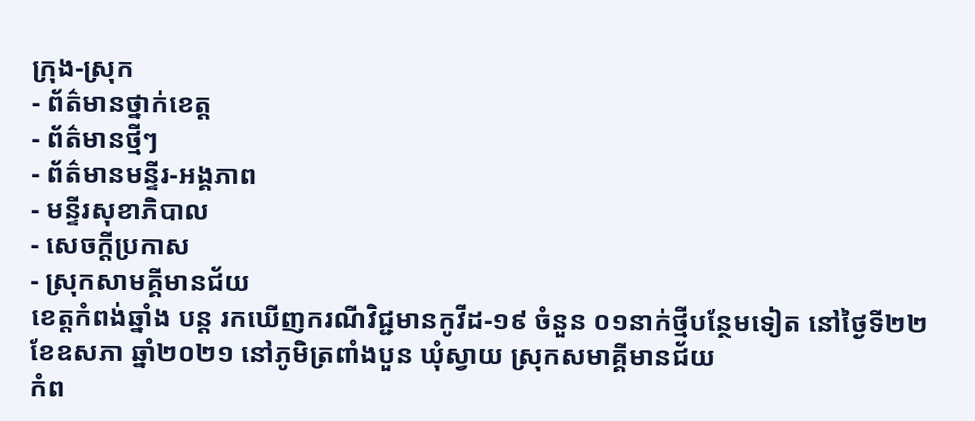ក្រុង-ស្រុក
- ព័ត៌មានថ្នាក់ខេត្ត
- ព័ត៌មានថ្មីៗ
- ព័ត៌មានមន្ទីរ-អង្គភាព
- មន្ទីរសុខាភិបាល
- សេចក្ដីប្រកាស
- ស្រុកសាមគ្គីមានជ័យ
ខេត្តកំពង់ឆ្នាំង បន្ដ រកឃើញករណីវិជ្ជមានកូវីដ-១៩ ចំនួន ០១នាក់ថ្មីបន្ថែមទៀត នៅថ្ងៃទី២២ខែឧសភា ឆ្នាំ២០២១ នៅភូមិត្រពាំងបួន ឃុំស្វាយ ស្រុកសមាគ្គីមានជ័យ
កំព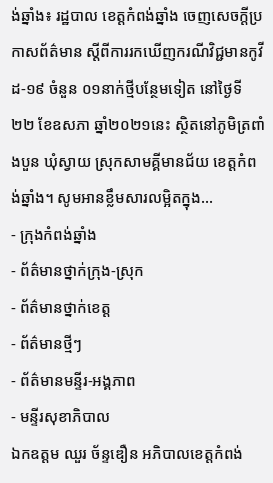ង់ឆ្នាំង៖ រដ្ឋបាល ខេត្តកំពង់ឆ្នាំង ចេញសេចក្ដីប្រកាសព័ត៌មាន ស្ដីពីការរកឃើញករណីវិជ្ជមានកូវីដ-១៩ ចំនួន ០១នាក់ថ្មីបន្ថែមទៀត នៅថ្ងៃទី២២ ខែឧសភា ឆ្នាំ២០២១នេះ ស្ថិតនៅភូមិត្រពាំងបួន ឃុំស្វាយ ស្រុកសាមគ្គីមានជ័យ ខេត្តកំពង់ឆ្នាំង។ សូមអានខ្លឹមសារលម្អិតក្នុង...
- ក្រុងកំពង់ឆ្នាំង
- ព័ត៌មានថ្នាក់ក្រុង-ស្រុក
- ព័ត៌មានថ្នាក់ខេត្ត
- ព័ត៌មានថ្មីៗ
- ព័ត៌មានមន្ទីរ-អង្គភាព
- មន្ទីរសុខាភិបាល
ឯកឧត្តម ឈួរ ច័ន្ទឌឿន អភិបាលខេត្តកំពង់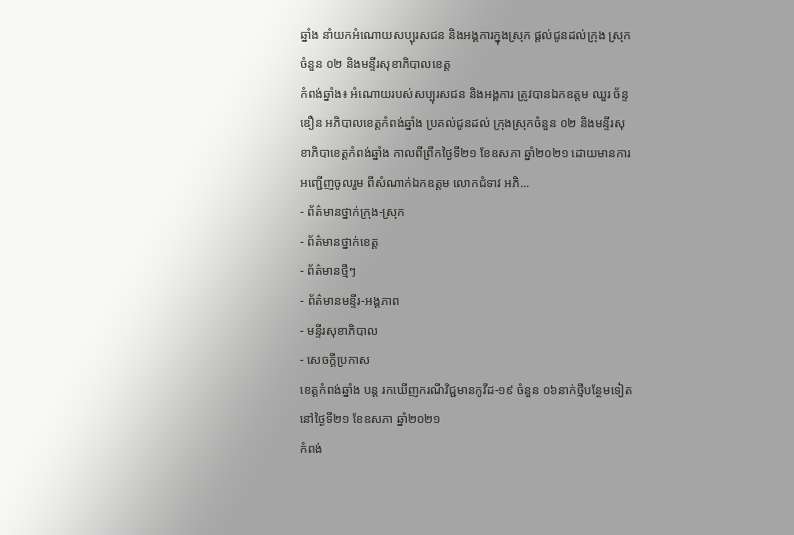ឆ្នាំង នាំយកអំណោយសប្បុរសជន និងអង្គការក្នុងស្រុក ផ្តល់ជូនដល់ក្រុង ស្រុកចំនួន ០២ និងមន្ទីរសុខាភិបាលខេត្ត
កំពង់ឆ្នាំង៖ អំណោយរបស់សប្បុរសជន និងអង្គការ ត្រូវបានឯកឧត្តម ឈួរ ច័ន្ទឌឿន អភិបាលខេត្តកំពង់ឆ្នាំង ប្រគល់ជូនដល់ ក្រុងស្រុកចំនួន ០២ និងមន្ទីរសុខាភិបាខេត្តកំពង់ឆ្នាំង កាលពីព្រឹកថ្ងៃទី២១ ខែឧសភា ឆ្នាំ២០២១ ដោយមានការអញ្ជើញចូលរួម ពីសំណាក់ឯកឧត្តម លោកជំទាវ អភិ...
- ព័ត៌មានថ្នាក់ក្រុង-ស្រុក
- ព័ត៌មានថ្នាក់ខេត្ត
- ព័ត៌មានថ្មីៗ
- ព័ត៌មានមន្ទីរ-អង្គភាព
- មន្ទីរសុខាភិបាល
- សេចក្ដីប្រកាស
ខេត្តកំពង់ឆ្នាំង បន្ដ រកឃើញករណីវិជ្ជមានកូវីដ-១៩ ចំនួន ០៦នាក់ថ្មីបន្ថែមទៀត នៅថ្ងៃទី២១ ខែឧសភា ឆ្នាំ២០២១
កំពង់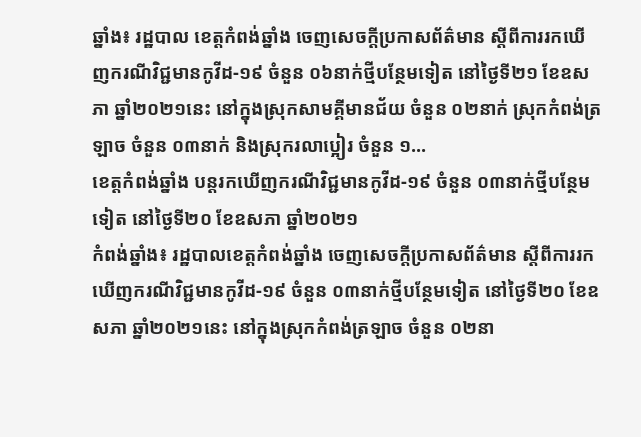ឆ្នាំង៖ រដ្ឋបាល ខេត្តកំពង់ឆ្នាំង ចេញសេចក្ដីប្រកាសព័ត៌មាន ស្ដីពីការរកឃើញករណីវិជ្ជមានកូវីដ-១៩ ចំនួន ០៦នាក់ថ្មីបន្ថែមទៀត នៅថ្ងៃទី២១ ខែឧសភា ឆ្នាំ២០២១នេះ នៅក្នុងស្រុកសាមគ្គីមានជ័យ ចំនួន ០២នាក់ ស្រុកកំពង់ត្រឡាច ចំនួន ០៣នាក់ និងស្រុករលាប្អៀរ ចំនួន ១...
ខេត្តកំពង់ឆ្នាំង បន្ដរកឃើញករណីវិជ្ជមានកូវីដ-១៩ ចំនួន ០៣នាក់ថ្មីបន្ថែមទៀត នៅថ្ងៃទី២០ ខែឧសភា ឆ្នាំ២០២១
កំពង់ឆ្នាំង៖ រដ្ឋបាលខេត្តកំពង់ឆ្នាំង ចេញសេចក្ដីប្រកាសព័ត៌មាន ស្ដីពីការរកឃើញករណីវិជ្ជមានកូវីដ-១៩ ចំនួន ០៣នាក់ថ្មីបន្ថែមទៀត នៅថ្ងៃទី២០ ខែឧសភា ឆ្នាំ២០២១នេះ នៅក្នុងស្រុកកំពង់ត្រឡាច ចំនួន ០២នា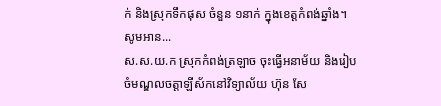ក់ និងស្រុកទឹកផុស ចំនួន ១នាក់ ក្នុងខេត្តកំពង់ឆ្នាំង។ សូមអាន...
ស.ស.យ.ក ស្រុកកំពង់ត្រឡាច ចុះធ្វើអនាម័យ និងរៀបចំមណ្ឌលចត្តាឡីស័កនៅវិទ្យាល័យ ហ៊ុន សែ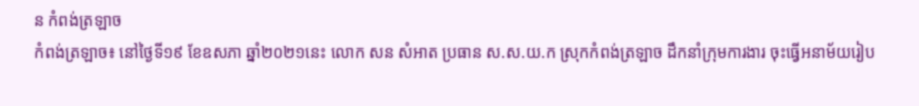ន កំពង់ត្រឡាច
កំពង់ត្រឡាច៖ នៅថ្ងៃទី១៩ ខែឧសភា ឆ្នាំ២០២១នេះ លោក សន សំអាត ប្រធាន ស.ស.យ.ក ស្រុកកំពង់ត្រឡាច ដឹកនាំក្រុមការងារ ចុះធ្វើអនាម័យរៀប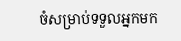ចំសម្រាប់ទទួលអ្នកមក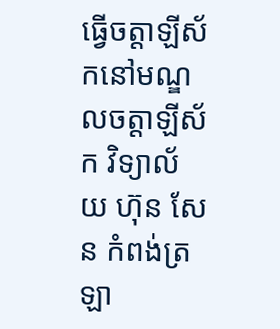ធ្វើចត្តាឡីស័កនៅមណ្ឌលចត្តាឡីស័ក វិទ្យាល័យ ហ៊ុន សែន កំពង់ត្រឡា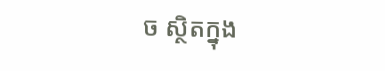ច ស្ថិតក្នុង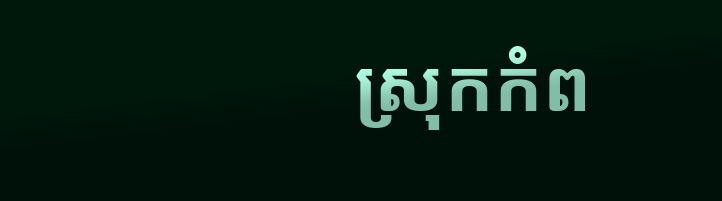ស្រុកកំព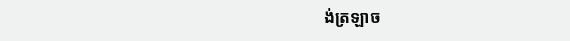ង់ត្រឡាច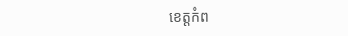ខេត្តកំព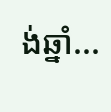ង់ឆ្នាំ...